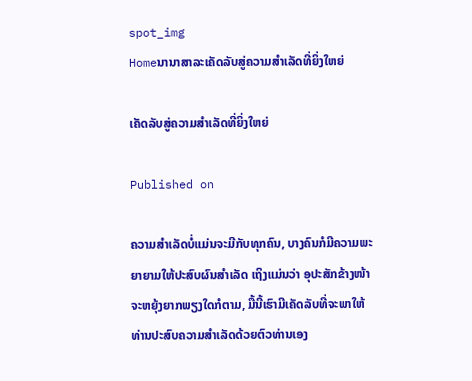spot_img
Homeນານາສາລະເຄັດລັບສູ່ຄວາມສຳເລັດທີ່ຍິ່ງໃຫຍ່

ເຄັດລັບສູ່ຄວາມສຳເລັດທີ່ຍິ່ງໃຫຍ່

Published on

ຄວາມສຳເລັດບໍ່ແມ່ນຈະມີກັບທຸກຄົນ, ບາງຄົນກໍມີຄວາມພະຍາຍາມໃຫ້ປະສົບຜົນສຳເລັດ ເຖິງແມ່ນວ່າ ອຸປະສັກຂ້າງໜ້າຈະຫຍຸ້ງຍາກພຽງໃດກໍຕາມ, ມື້ນີ້ເຮົາມີເຄັດລັບທີ່ຈະພາໃຫ້ທ່ານປະສົບຄວາມສຳເລັດດ້ວຍຕົວທ່ານເອງ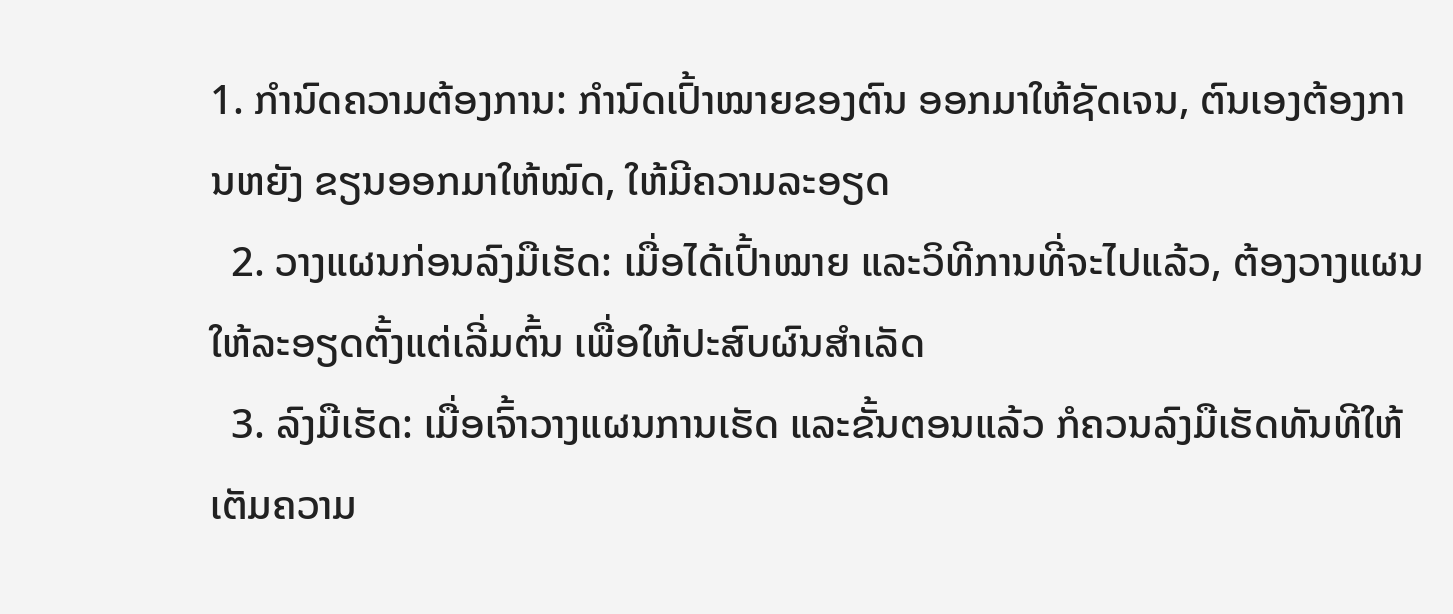1. ກຳນົດຄວາມຕ້ອງການ: ກຳນົດເປົ້າໝາຍຂອງຕົນ ອອກມາໃຫ້ຊັດເຈນ, ຕົນເອງຕ້ອງການຫຍັງ ຂຽນອອກມາໃຫ້ໝົດ, ໃຫ້ມີຄວາມລະອຽດ
  2. ວາງແຜນກ່ອນລົງມືເຮັດ: ເມື່ອໄດ້ເປົ້າໝາຍ ແລະວິທີການທີ່ຈະໄປແລ້ວ, ຕ້ອງວາງແຜນໃຫ້ລະອຽດຕັ້ງແຕ່ເລີ່ມຕົ້ນ ເພື່ອໃຫ້ປະສົບຜົນສຳເລັດ
  3. ລົງມືເຮັດ: ເມື່ອເຈົ້າວາງແຜນການເຮັດ ແລະຂັ້ນຕອນແລ້ວ ກໍຄວນລົງມືເຮັດທັນທີໃຫ້ເຕັມຄວາມ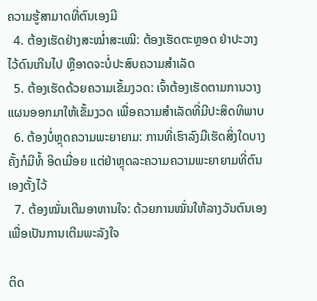ຄວາມຮູ້ສາມາດທີ່ຕົນເອງມີ
  4. ຕ້ອງເຮັດຢ່າງສະໝໍ່າສະເໝີ: ຕ້ອງເຮັດຕະຫຼອດ ຢ່າປະວາງໄວ້ດົນເກີນໄປ ຫຼືອາດຈະບໍ່ປະສົບຄວາມສຳເລັດ
  5. ຕ້ອງເຮັດດ້ວຍຄວາມເຂັ້ມງວດ: ເຈົ້າຕ້ອງເຮັດຕາມການວາງແຜນອອກມາໃຫ້ເຂັ້ມງວດ ເພື່ອຄວາມສຳເລັດທີ່ມີປະສິດທິພາບ
  6. ຕ້ອງບໍ່ຫຼຸດຄວາມພະຍາຍາມ: ການທີ່ເຮົາລົງມືເຮັດສິ່ງໃດບາງຄັ້ງກໍມີທໍ້ ອິດເມື່ອຍ ແຕ່ຢ່າຫຼຸດລະຄວາມຄວາມພະຍາຍາມທີ່ຕົນເອງຕັ້ງໄວ້
  7. ຕ້ອງໝັ່ນເຕີມອາຫານໃຈ: ດ້ວຍການໝັ່ນໃຫ້ລາງວັນຕົນເອງ ເພື່ອເປັນການເຕີມພະລັງໃຈ

ຕິດ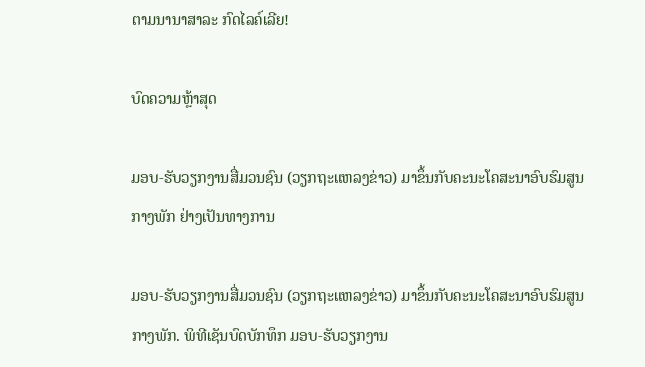ຕາມນານາສາລະ ກົດໄລຄ໌ເລີຍ!

ບົດຄວາມຫຼ້າສຸດ

ມອບ-ຮັບວຽກງານສື່ມວນຊົນ (ວຽກຖະແຫລງຂ່າວ) ມາຂຶ້ນກັບຄະນະໂຄສະນາອົບຮົມສູນກາງພັກ ຢ່າງເປັນທາງການ

ມອບ-ຮັບວຽກງານສື່ມວນຊົນ (ວຽກຖະແຫລງຂ່າວ) ມາຂຶ້ນກັບຄະນະໂຄສະນາອົບຮົມສູນກາງພັກ. ພິທີເຊັນບົດບັກທຶກ ມອບ-ຮັບວຽກງານ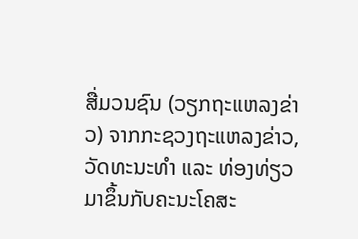ສື່ມວນຊົນ (ວຽກຖະແຫລງຂ່າວ) ຈາກກະຊວງຖະແຫລງຂ່າວ, ວັດທະນະທຳ ແລະ ທ່ອງທ່ຽວ ມາຂຶ້ນກັບຄະນະໂຄສະ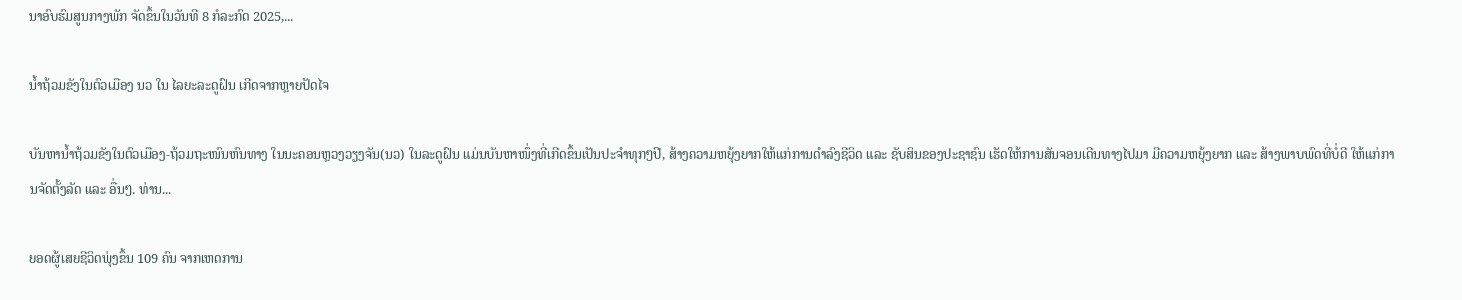ນາອົບຮົມສູນກາງພັກ ຈັດຂຶ້ນໃນວັນທີ 8 ກໍລະກົດ 2025,...

ນໍ້າຖ້ວມຂັງໃນຕົວເມືອງ ນວ ໃນ ໄລຍະລະດູຝົນ ເກີດຈາກຫຼາຍປັດໄຈ

ບັນຫານ້ຳຖ້ວມຂັງໃນຕົວເມືອງ-ຖ້ວມຖະໜົນຫົນທາງ ໃນນະຄອນຫຼວງວຽງຈັນ(ນວ) ໃນລະດູຝົນ ແມ່ນບັນຫາໜຶ່ງທີ່ເກີດຂຶ້ນເປັນປະຈຳທຸກໆປີ, ສ້າງຄວາມຫຍຸ້ງຍາກໃຫ້ແກ່ການດໍາລົງຊີວິດ ແລະ ຊັບສິນຂອງປະຊາຊົນ ເຮັດໃຫ້ການສັນຈອນເດີນທາງໄປມາ ມີຄວາມຫຍຸ້ງຍາກ ແລະ ສ້າງພາບພົດທີ່ບໍ່ດີ ໃຫ້ແກ່ການຈັດຕັ້ງລັດ ແລະ ອື່ນໆ. ທ່ານ...

ຍອດຜູ້ເສຍຊີວິດພຸ່ງຂຶ້ນ 109 ຄົນ ຈາກເຫດການ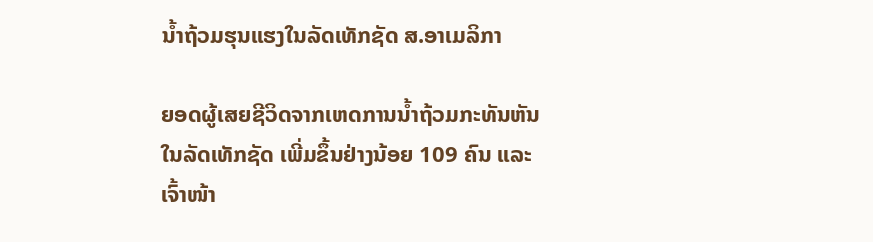ນ້ຳຖ້ວມຮຸນແຮງໃນລັດເທັກຊັດ ສ.ອາເມລິກາ

ຍອດຜູ້ເສຍຊີວິດຈາກເຫດການນ້ຳຖ້ວມກະທັນຫັນໃນລັດເທັກຊັດ ເພີ່ມຂຶ້ນຢ່າງນ້ອຍ 109 ຄົນ ແລະ ເຈົ້າໜ້າ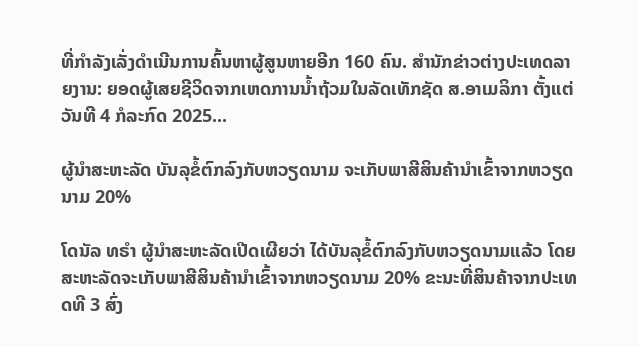ທີ່ກຳລັງເລັ່ງດຳເນີນການຄົ້ນຫາຜູ້ສູນຫາຍອີກ 160 ຄົນ. ສຳນັກຂ່າວຕ່າງປະເທດລາຍງານ: ຍອດຜູ້ເສຍຊີວິດຈາກເຫດການນ້ຳຖ້ວມໃນລັດເທັກຊັດ ສ.ອາເມລິກາ ຕັ້ງແຕ່ວັນທີ 4 ກໍລະກົດ 2025...

ຜູ້ນຳສະຫະລັດ ບັນລຸຂໍ້ຕົກລົງກັບຫວຽດນາມ ຈະເກັບພາສີສິນຄ້ານຳເຂົ້າຈາກຫວຽດນາມ 20%

ໂດນັລ ທຣຳ ຜູ້ນຳສະຫະລັດເປີດເຜີຍວ່າ ໄດ້ບັນລຸຂໍ້ຕົກລົງກັບຫວຽດນາມແລ້ວ ໂດຍສະຫະລັດຈະເກັບພາສີສິນຄ້ານຳເຂົ້າຈາກຫວຽດນາມ 20% ຂະນະທີ່ສິນຄ້າຈາກປະເທດທີ 3 ສົ່ງ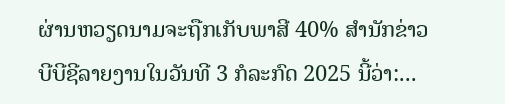ຜ່ານຫວຽດນາມຈະຖືກເກັບພາສີ 40% ສຳນັກຂ່າວບີບີຊີລາຍງານໃນວັນທີ 3 ກໍລະກົດ 2025 ນີ້ວ່າ:...